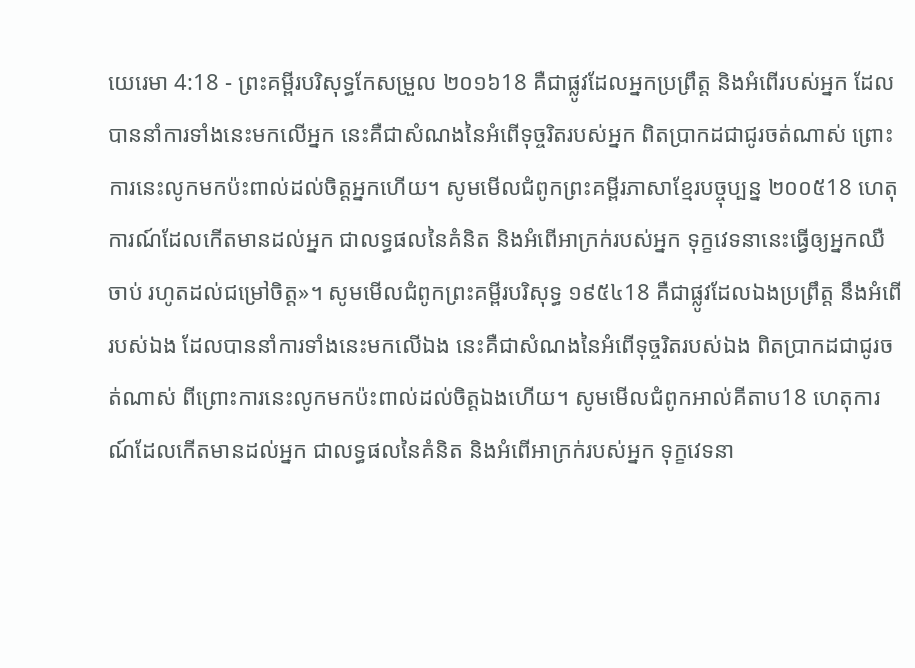យេរេមា 4:18 - ព្រះគម្ពីរបរិសុទ្ធកែសម្រួល ២០១៦18 គឺជាផ្លូវដែលអ្នកប្រព្រឹត្ត និងអំពើរបស់អ្នក ដែលបាននាំការទាំងនេះមកលើអ្នក នេះគឺជាសំណងនៃអំពើទុច្ចរិតរបស់អ្នក ពិតប្រាកដជាជូរចត់ណាស់ ព្រោះការនេះលូកមកប៉ះពាល់ដល់ចិត្តអ្នកហើយ។ សូមមើលជំពូកព្រះគម្ពីរភាសាខ្មែរបច្ចុប្បន្ន ២០០៥18 ហេតុការណ៍ដែលកើតមានដល់អ្នក ជាលទ្ធផលនៃគំនិត និងអំពើអាក្រក់របស់អ្នក ទុក្ខវេទនានេះធ្វើឲ្យអ្នកឈឺចាប់ រហូតដល់ជម្រៅចិត្ត»។ សូមមើលជំពូកព្រះគម្ពីរបរិសុទ្ធ ១៩៥៤18 គឺជាផ្លូវដែលឯងប្រព្រឹត្ត នឹងអំពើរបស់ឯង ដែលបាននាំការទាំងនេះមកលើឯង នេះគឺជាសំណងនៃអំពើទុច្ចរិតរបស់ឯង ពិតប្រាកដជាជូរចត់ណាស់ ពីព្រោះការនេះលូកមកប៉ះពាល់ដល់ចិត្តឯងហើយ។ សូមមើលជំពូកអាល់គីតាប18 ហេតុការណ៍ដែលកើតមានដល់អ្នក ជាលទ្ធផលនៃគំនិត និងអំពើអាក្រក់របស់អ្នក ទុក្ខវេទនា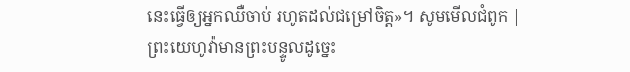នេះធ្វើឲ្យអ្នកឈឺចាប់ រហូតដល់ជម្រៅចិត្ត»។ សូមមើលជំពូក |
ព្រះយេហូវ៉ាមានព្រះបន្ទូលដូច្នេះ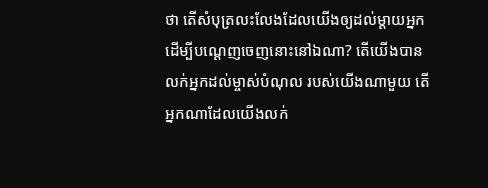ថា តើសំបុត្រលះលែងដែលយើងឲ្យដល់ម្តាយអ្នក ដើម្បីបណ្តេញចេញនោះនៅឯណា? តើយើងបានលក់អ្នកដល់ម្ចាស់បំណុល របស់យើងណាមួយ តើអ្នកណាដែលយើងលក់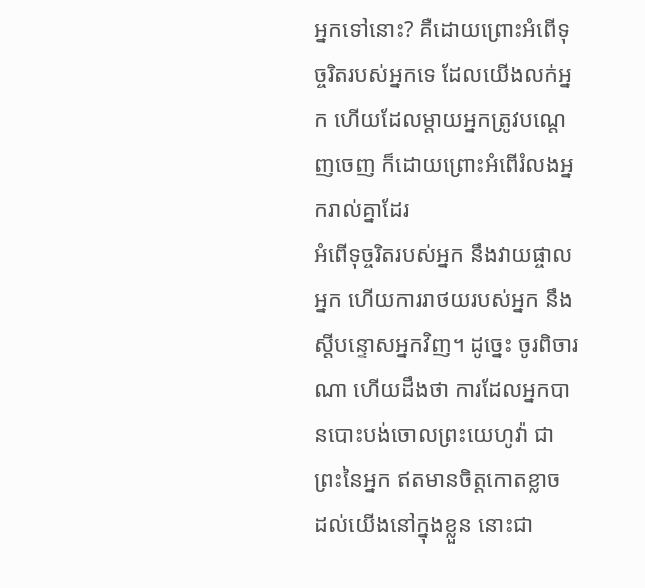អ្នកទៅនោះ? គឺដោយព្រោះអំពើទុច្ចរិតរបស់អ្នកទេ ដែលយើងលក់អ្នក ហើយដែលម្តាយអ្នកត្រូវបណ្តេញចេញ ក៏ដោយព្រោះអំពើរំលងអ្នករាល់គ្នាដែរ
អំពើទុច្ចរិតរបស់អ្នក នឹងវាយផ្ចាលអ្នក ហើយការរាថយរបស់អ្នក នឹងស្ដីបន្ទោសអ្នកវិញ។ ដូច្នេះ ចូរពិចារណា ហើយដឹងថា ការដែលអ្នកបានបោះបង់ចោលព្រះយេហូវ៉ា ជាព្រះនៃអ្នក ឥតមានចិត្តកោតខ្លាច ដល់យើងនៅក្នុងខ្លួន នោះជា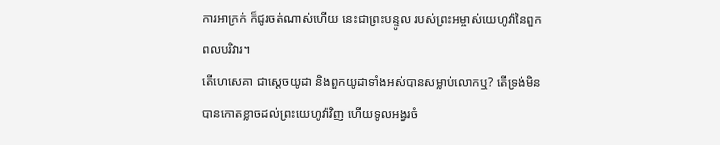ការអាក្រក់ ក៏ជូរចត់ណាស់ហើយ នេះជាព្រះបន្ទូល របស់ព្រះអម្ចាស់យេហូវ៉ានៃពួកពលបរិវារ។
តើហេសេគា ជាស្តេចយូដា និងពួកយូដាទាំងអស់បានសម្លាប់លោកឬ? តើទ្រង់មិនបានកោតខ្លាចដល់ព្រះយេហូវ៉ាវិញ ហើយទូលអង្វរចំ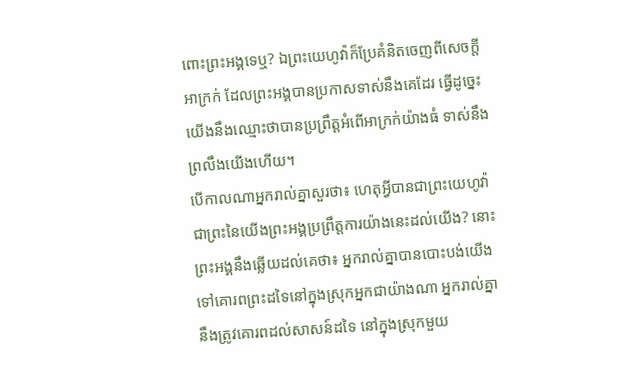ពោះព្រះអង្គទេឬ? ឯព្រះយេហូវ៉ាក៏ប្រែគំនិតចេញពីសេចក្ដីអាក្រក់ ដែលព្រះអង្គបានប្រកាសទាស់នឹងគេដែរ ធ្វើដូច្នេះ យើងនឹងឈ្មោះថាបានប្រព្រឹត្តអំពើអាក្រក់យ៉ាងធំ ទាស់នឹងព្រលឹងយើងហើយ។
បើកាលណាអ្នករាល់គ្នាសួរថា៖ ហេតុអ្វីបានជាព្រះយេហូវ៉ាជាព្រះនៃយើងព្រះអង្គប្រព្រឹត្តការយ៉ាងនេះដល់យើង? នោះព្រះអង្គនឹងឆ្លើយដល់គេថា៖ អ្នករាល់គ្នាបានបោះបង់យើង ទៅគោរពព្រះដទៃនៅក្នុងស្រុកអ្នកជាយ៉ាងណា អ្នករាល់គ្នានឹងត្រូវគោរពដល់សាសន៍ដទៃ នៅក្នុងស្រុកមួយ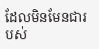ដែលមិនមែនជារបស់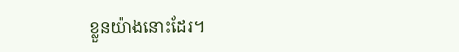ខ្លួនយ៉ាងនោះដែរ។